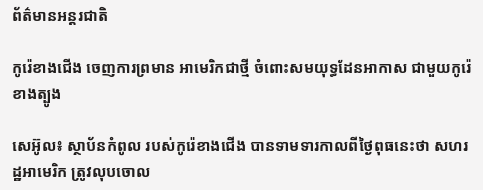ព័ត៌មានអន្តរជាតិ

កូរ៉េខាងជើង ចេញការព្រមាន អាមេរិកជាថ្មី ចំពោះសមយុទ្ធដែនអាកាស ជាមួយកូរ៉េខាងត្បូង

សេអ៊ូល៖ ស្ថាប័នកំពូល របស់កូរ៉េខាងជើង បានទាមទារកាលពីថ្ងៃពុធនេះថា សហរដ្ឋអាមេរិក ត្រូវលុបចោល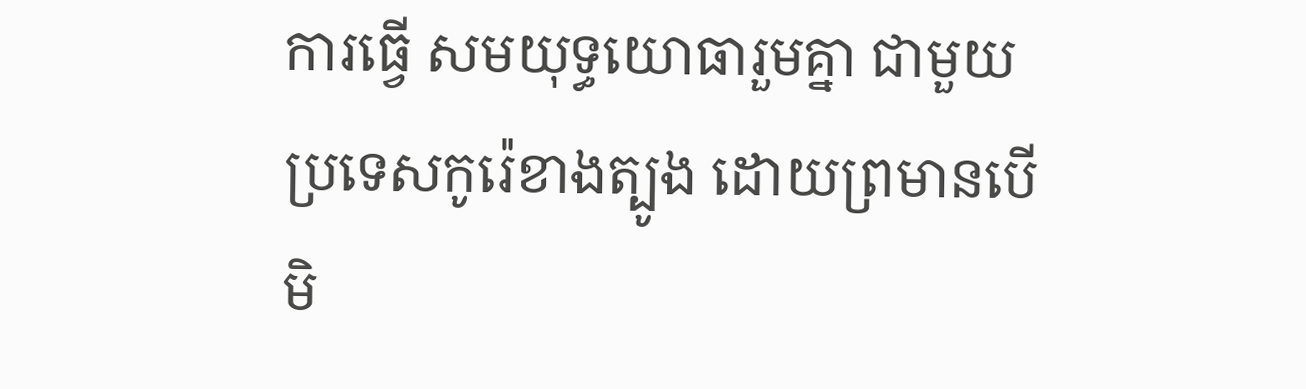ការធ្វើ សមយុទ្ធយោធារួមគ្នា ជាមួយប្រទេសកូរ៉េខាងត្បូង ដោយព្រមានបើមិ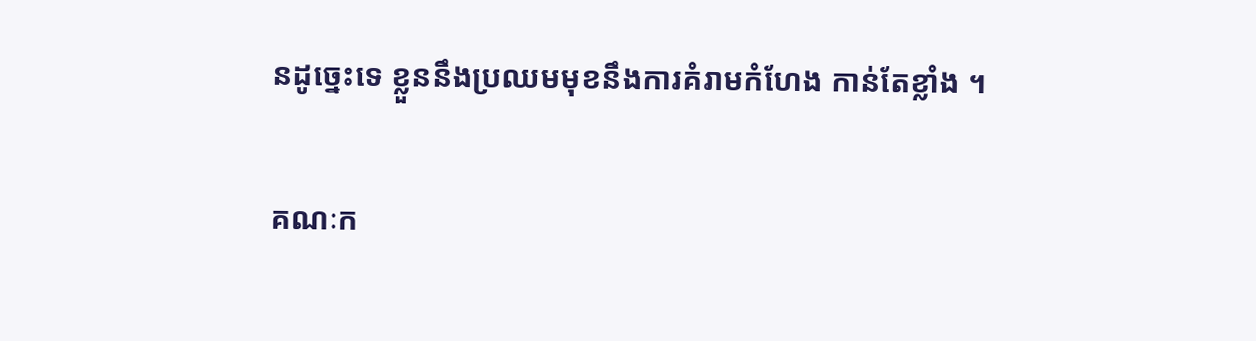នដូច្នេះទេ ខ្លួននឹងប្រឈមមុខនឹងការគំរាមកំហែង កាន់តែខ្លាំង ។

គណៈក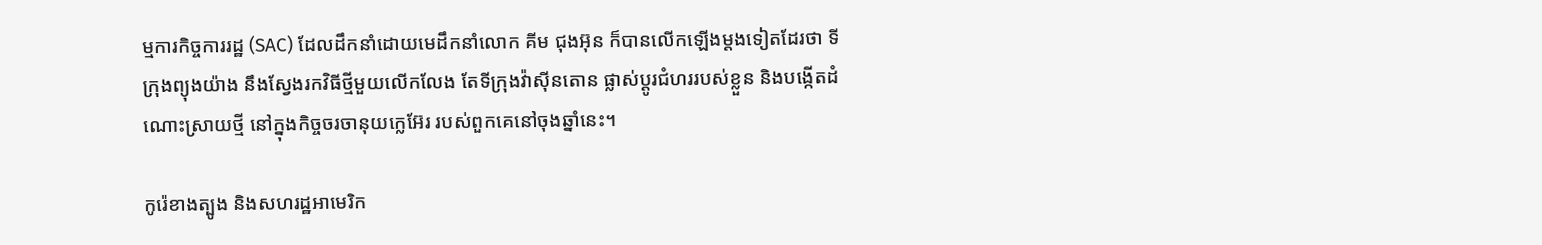ម្មការកិច្ចការរដ្ឋ (SAC) ដែលដឹកនាំដោយមេដឹកនាំលោក គីម ជុងអ៊ុន ក៏បានលើកឡើងម្តងទៀតដែរថា ទីក្រុងព្យុងយ៉ាង នឹងស្វែងរកវិធីថ្មីមួយលើកលែង តែទីក្រុងវ៉ាស៊ីនតោន ផ្លាស់ប្តូរជំហររបស់ខ្លួន និងបង្កើតដំណោះស្រាយថ្មី នៅក្នុងកិច្ចចរចានុយក្លេអ៊ែរ របស់ពួកគេនៅចុងឆ្នាំនេះ។

កូរ៉េខាងត្បូង និងសហរដ្ឋអាមេរិក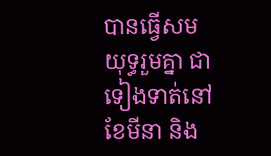បានធ្វើសមយុទ្ធរួមគ្នា ជាទៀងទាត់នៅខែមីនា និង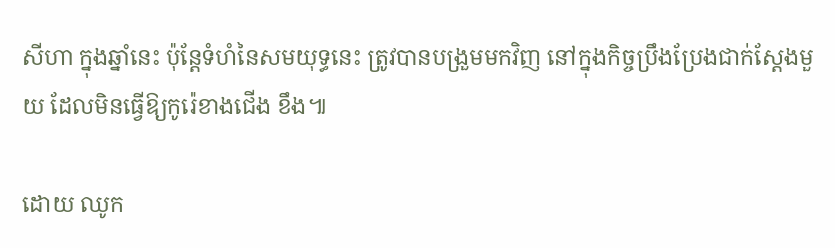សីហា ក្នុងឆ្នាំនេះ ប៉ុន្តែទំហំនៃសមយុទ្ធនេះ ត្រូវបានបង្រួមមកវិញ នៅក្នុងកិច្ចប្រឹងប្រែងជាក់ស្តែងមួយ ដែលមិនធ្វើឱ្យកូរ៉េខាងជើង ខឹង៕

ដោយ ឈូក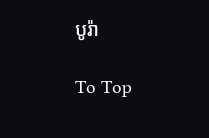បូរ៉ា

To Top